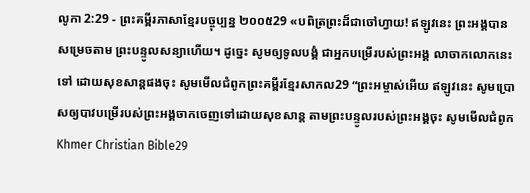លូកា 2:29 - ព្រះគម្ពីរភាសាខ្មែរបច្ចុប្បន្ន ២០០៥29 «បពិត្រព្រះដ៏ជាចៅហ្វាយ! ឥឡូវនេះ ព្រះអង្គបានសម្រេចតាម ព្រះបន្ទូលសន្យាហើយ។ ដូច្នេះ សូមឲ្យទូលបង្គំ ជាអ្នកបម្រើរបស់ព្រះអង្គ លាចាកលោកនេះទៅ ដោយសុខសាន្តផងចុះ សូមមើលជំពូកព្រះគម្ពីរខ្មែរសាកល29 “ព្រះអម្ចាស់អើយ ឥឡូវនេះ សូមប្រោសឲ្យបាវបម្រើរបស់ព្រះអង្គចាកចេញទៅដោយសុខសាន្ត តាមព្រះបន្ទូលរបស់ព្រះអង្គចុះ សូមមើលជំពូកKhmer Christian Bible29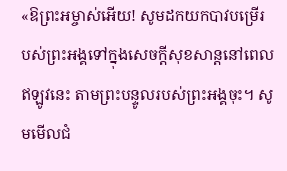«ឱព្រះអម្ចាស់អើយ! សូមដកយកបាវបម្រើរបស់ព្រះអង្គទៅក្នុងសេចក្ដីសុខសាន្ដនៅពេលឥឡូវនេះ តាមព្រះបន្ទូលរបស់ព្រះអង្គចុះ។ សូមមើលជំ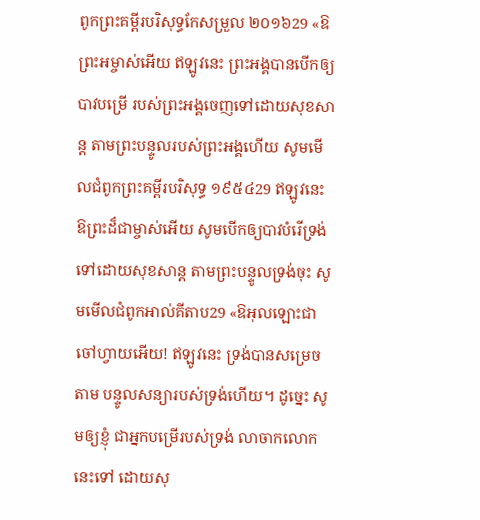ពូកព្រះគម្ពីរបរិសុទ្ធកែសម្រួល ២០១៦29 «ឱព្រះអម្ចាស់អើយ ឥឡូវនេះ ព្រះអង្គបានបើកឲ្យបាវបម្រើ របស់ព្រះអង្គចេញទៅដោយសុខសាន្ត តាមព្រះបន្ទូលរបស់ព្រះអង្គហើយ សូមមើលជំពូកព្រះគម្ពីរបរិសុទ្ធ ១៩៥៤29 ឥឡូវនេះ ឱព្រះដ៏ជាម្ចាស់អើយ សូមបើកឲ្យបាវបំរើទ្រង់ទៅដោយសុខសាន្ត តាមព្រះបន្ទូលទ្រង់ចុះ សូមមើលជំពូកអាល់គីតាប29 «ឱអុលឡោះជាចៅហ្វាយអើយ! ឥឡូវនេះ ទ្រង់បានសម្រេចតាម បន្ទូលសន្យារបស់ទ្រង់ហើយ។ ដូច្នេះ សូមឲ្យខ្ញុំ ជាអ្នកបម្រើរបស់ទ្រង់ លាចាកលោកនេះទៅ ដោយសុ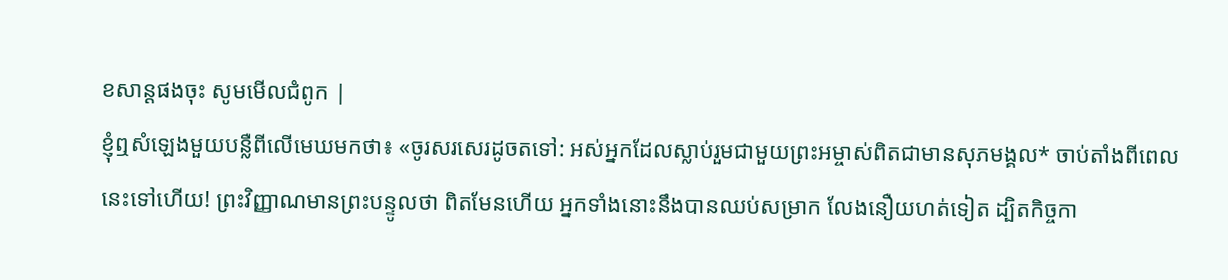ខសាន្ដផងចុះ សូមមើលជំពូក |
ខ្ញុំឮសំឡេងមួយបន្លឺពីលើមេឃមកថា៖ «ចូរសរសេរដូចតទៅ: អស់អ្នកដែលស្លាប់រួមជាមួយព្រះអម្ចាស់ពិតជាមានសុភមង្គល* ចាប់តាំងពីពេលនេះទៅហើយ! ព្រះវិញ្ញាណមានព្រះបន្ទូលថា ពិតមែនហើយ អ្នកទាំងនោះនឹងបានឈប់សម្រាក លែងនឿយហត់ទៀត ដ្បិតកិច្ចកា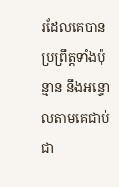រដែលគេបានប្រព្រឹត្តទាំងប៉ុន្មាន នឹងអន្ទោលតាមគេជាប់ជា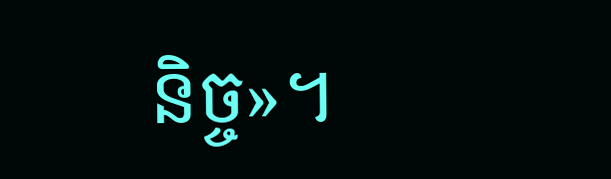និច្ច»។